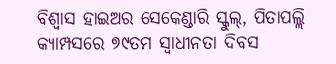ବିଶ୍ୱାସ ହାଇଅର ସେକେଣ୍ଡାରି ସ୍କୁଲ୍, ପିତାପଲ୍ଲି କ୍ୟାମ୍ପସରେ ୭୯ତମ ସ୍ୱାଧୀନତା ଦିବସ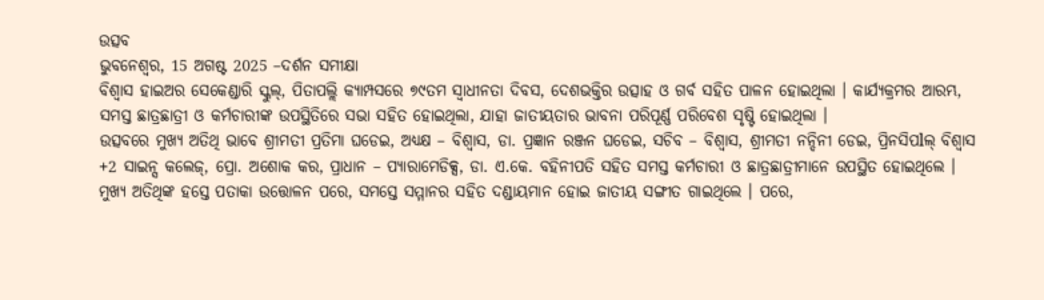ଉତ୍ସବ
ଭୁବନେଶ୍ୱର, 15 ଅଗଷ୍ଟ 2025 –ଦର୍ଶନ ସମୀକ୍ଷା
ବିଶ୍ୱାସ ହାଇଅର ସେକେଣ୍ଡାରି ସ୍କୁଲ୍, ପିତାପଲ୍ଲି କ୍ୟାମ୍ପସରେ ୭୯ତମ ସ୍ୱାଧୀନତା ଦିବସ, ଦେଶଭକ୍ତିର ଉତ୍ସାହ ଓ ଗର୍ବ ସହିତ ପାଳନ ହୋଇଥିଲା । କାର୍ଯ୍ୟକ୍ରମର ଆରମ୍ଭ, ସମସ୍ତ ଛାତ୍ରଛାତ୍ରୀ ଓ କର୍ମଚାରୀଙ୍କ ଉପସ୍ଥିତିରେ ସଭା ସହିତ ହୋଇଥିଲା, ଯାହା ଜାତୀୟତାର ଭାବନା ପରିପୂର୍ଣ୍ଣ ପରିବେଶ ସୃଷ୍ଟି ହୋଇଥିଲା ।
ଉତ୍ସବରେ ମୁଖ୍ୟ ଅତିଥି ଭାବେ ଶ୍ରୀମତୀ ପ୍ରତିମା ଘଡେଇ, ଅଧ୍ୟକ୍ଷ – ବିଶ୍ୱାସ, ଡା. ପ୍ରଜ୍ଞାନ ରଞ୍ଜନ ଘଡେଇ, ସଚିବ – ବିଶ୍ୱାସ, ଶ୍ରୀମତୀ ନନ୍ଦିନୀ ଡେଇ, ପ୍ରିନସିପlଲ୍ ବିଶ୍ୱାସ +2 ସାଇନ୍ସ କଲେଜ୍, ପ୍ରୋ. ଅଶୋକ କର, ପ୍ରାଧାନ – ପ୍ୟାରାମେଡିକ୍ସ, ଡା. ଏ.କେ. ବହିନୀପତି ସହିତ ସମସ୍ତ କର୍ମଚାରୀ ଓ ଛାତ୍ରଛାତ୍ରୀମାନେ ଉପସ୍ଥିତ ହୋଇଥିଲେ ।
ମୁଖ୍ୟ ଅତିଥିଙ୍କ ହସ୍ତେ ପତାକା ଉତ୍ତୋଳନ ପରେ, ସମସ୍ତେ ସମ୍ମାନର ସହିତ ଦଣ୍ଡାୟମାନ ହୋଇ ଜାତୀୟ ସଙ୍ଗୀତ ଗାଇଥିଲେ । ପରେ,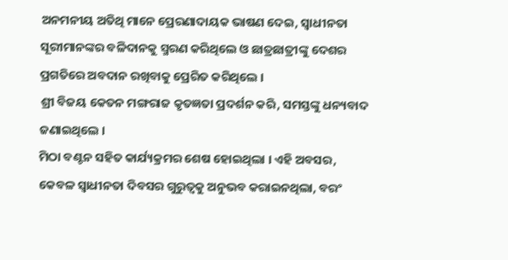ଅନମନୀୟ ଅତିଥି ମାନେ ପ୍ରେରଣାଦାୟକ ଭାଷଣ ଦେଇ, ସ୍ୱାଧୀନତା ସୂରୀମାନଙ୍କର ବଳିଦାନକୁ ସ୍ମରଣ କରିଥିଲେ ଓ ଛାତ୍ରଛାତ୍ରୀଙ୍କୁ ଦେଶର ପ୍ରଗତିରେ ଅବଦାନ ରଖିବାକୁ ପ୍ରେରିତ କରିଥିଲେ ।
ଶ୍ରୀ ବିଜୟ କେତନ ମଙ୍ଗରାଜ କୃତଜ୍ଞତା ପ୍ରଦର୍ଶନ କରି, ସମସ୍ତଙ୍କୁ ଧନ୍ୟବାଦ ଜଣାଇଥିଲେ ।
ମିଠା ବଣ୍ଟନ ସହିତ କାର୍ଯ୍ୟକ୍ରମର ଶେଷ ହୋଇଥିଲା । ଏହି ଅବସର, କେବଳ ସ୍ୱାଧୀନତା ଦିବସର ଗୁରୁତ୍ୱକୁ ଅନୁଭବ କରାଇନଥିଲା, ବରଂ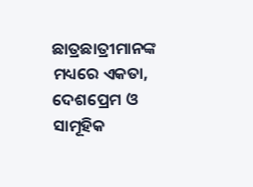ଛାତ୍ରଛାତ୍ରୀମାନଙ୍କ ମଧ୍ୟରେ ଏକତା, ଦେଶପ୍ରେମ ଓ ସାମୂହିକ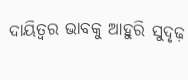ଦାୟିତ୍ୱର ଭାବକୁ ଆହୁରି ସୁଦୃଢ଼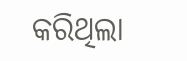କରିଥିଲା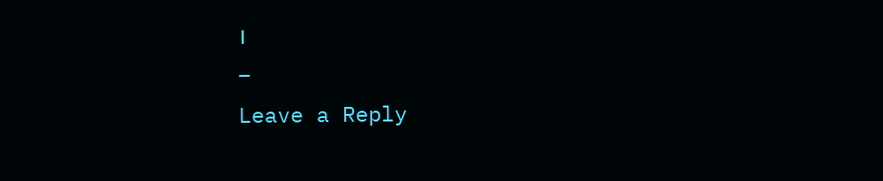।
–
Leave a Reply